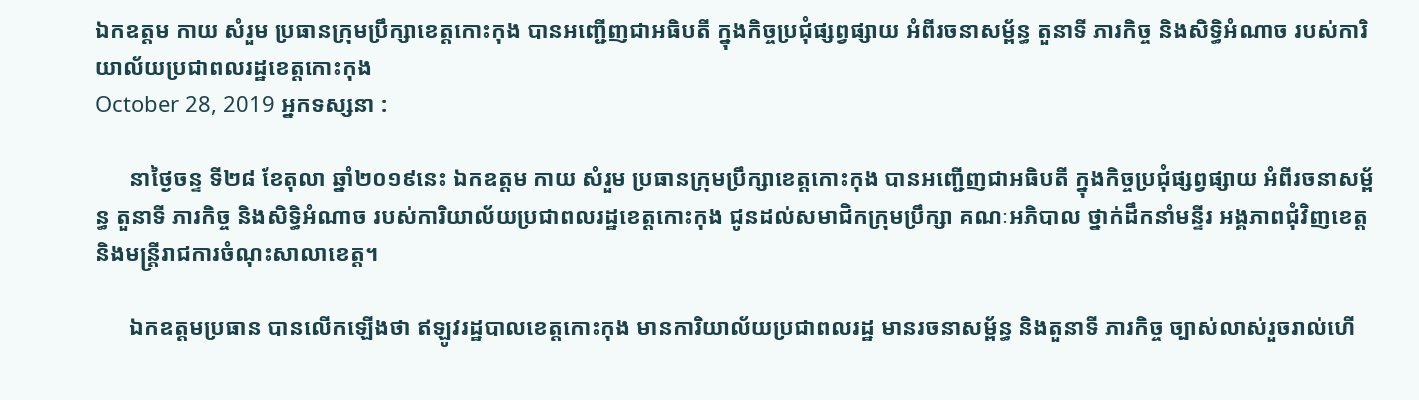ឯកឧត្តម កាយ សំរួម ប្រធានក្រុមប្រឹក្សាខេត្តកោះកុង បានអញ្ជើញជាអធិបតី ក្នុងកិច្ចប្រជុំផ្សព្វផ្សាយ អំពីរចនាសម្ព័ន្ធ តួនាទី ភារកិច្ច និងសិទ្ធិអំណាច របស់ការិយាល័យប្រជាពលរដ្ឋខេត្តកោះកុង
October 28, 2019 អ្នកទស្សនា :

      នាថ្ងៃចន្ទ ទី២៨ ខែតុលា ឆ្នាំ២០១៩នេះ ឯកឧត្តម កាយ សំរួម ប្រធានក្រុមប្រឹក្សាខេត្តកោះកុង បានអញ្ជើញជាអធិបតី ក្នុងកិច្ចប្រជុំផ្សព្វផ្សាយ អំពីរចនាសម្ព័ន្ធ តួនាទី ភារកិច្ច និងសិទ្ធិអំណាច របស់ការិយាល័យប្រជាពលរដ្ឋខេត្តកោះកុង ជូនដល់សមាជិកក្រុមប្រឹក្សា គណៈអភិបាល ថ្នាក់ដឹកនាំមន្ទីរ អង្គភាពជុំវិញខេត្ត និងមន្ត្រីរាជការចំណុះសាលាខេត្ត។

      ឯកឧត្តមប្រធាន បានលើកឡើងថា ឥឡូវរដ្ឋបាលខេត្តកោះកុង មានការិយាល័យប្រជាពលរដ្ឋ មានរចនាសម្ព័ន្ធ និងតួនាទី ភារកិច្ច ច្បាស់លាស់រួចរាល់ហើ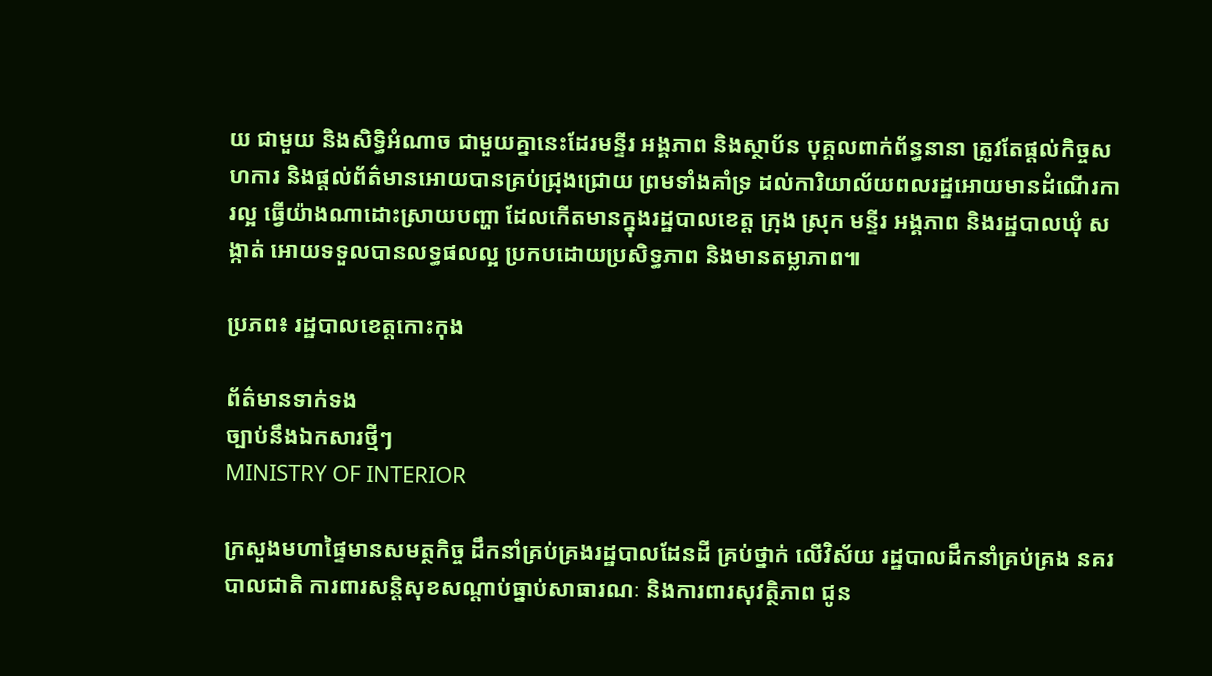យ ជាមួយ និងសិទ្ធិអំណាច ជាមួយគ្នានេះដែរមន្ទីរ អង្គភាព និងស្ថាប័ន បុគ្គលពាក់ព័ន្ធនានា ត្រូវតែផ្តល់កិច្ចសហការ និងផ្តល់ព័ត៌មានអោយបានគ្រប់ជ្រុងជ្រោយ ព្រមទាំងគាំទ្រ ដល់ការិយាល័យពលរដ្ឋអោយមានដំណើរការល្អ ធ្វើយ៉ាងណាដោះស្រាយបញ្ហា ដែលកើតមានក្នុងរដ្ឋបាលខេត្ត ក្រុង ស្រុក មន្ទីរ អង្គភាព និងរដ្ឋបាលឃុំ សង្កាត់ អោយទទួលបានលទ្ធផលល្អ ប្រកបដោយប្រសិទ្ធភាព និងមានតម្លាភាព៕

ប្រភព៖ រដ្ឋបាលខេត្តកោះកុង

ព័ត៌មានទាក់ទង
ច្បាប់នឹងឯកសារថ្មីៗ
MINISTRY OF INTERIOR

ក្រសួងមហាផ្ទៃមានសមត្ថកិច្ច ដឹកនាំគ្រប់គ្រងរដ្ឋបាលដែនដី គ្រប់ថ្នាក់ លើវិស័យ រដ្ឋបាលដឹកនាំគ្រប់គ្រង នគរបាលជាតិ ការពារសន្តិសុខសណ្តាប់ធ្នាប់សាធារណៈ និងការពារសុវត្ថិភាព ជូន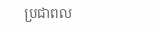ប្រជាពល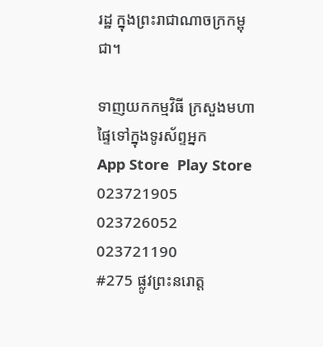រដ្ឋ ក្នុងព្រះរាជាណាចក្រកម្ពុជា។

ទាញយកកម្មវិធី ក្រសួងមហាផ្ទៃទៅក្នុងទូរស័ព្ទអ្នក
App Store  Play Store
023721905 023726052 023721190
#275 ផ្លូវព្រះនរោត្ត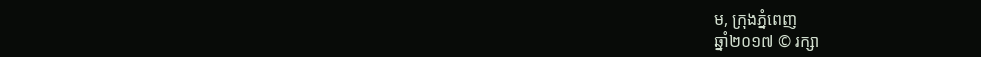ម, ក្រុងភ្នំពេញ
ឆ្នាំ២០១៧ © រក្សា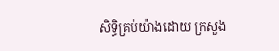សិទ្ធិគ្រប់យ៉ាងដោយ ក្រសួង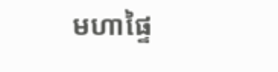មហាផ្ទៃ